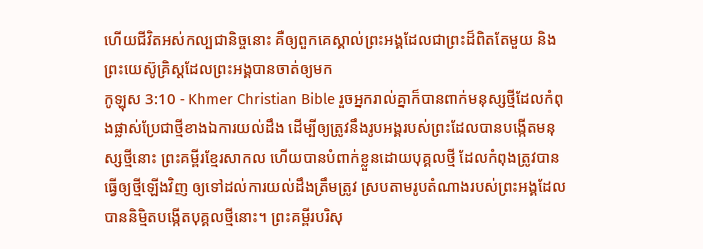ហើយជីវិតអស់កល្បជានិច្ចនោះ គឺឲ្យពួកគេស្គាល់ព្រះអង្គដែលជាព្រះដ៏ពិតតែមួយ និងព្រះយេស៊ូគ្រិស្ដដែលព្រះអង្គបានចាត់ឲ្យមក
កូឡុស 3:10 - Khmer Christian Bible រួចអ្នករាល់គ្នាក៏បានពាក់មនុស្សថ្មីដែលកំពុងផ្លាស់ប្រែជាថ្មីខាងឯការយល់ដឹង ដើម្បីឲ្យត្រូវនឹងរូបអង្គរបស់ព្រះដែលបានបង្កើតមនុស្សថ្មីនោះ ព្រះគម្ពីរខ្មែរសាកល ហើយបានបំពាក់ខ្លួនដោយបុគ្គលថ្មី ដែលកំពុងត្រូវបានធ្វើឲ្យថ្មីឡើងវិញ ឲ្យទៅដល់ការយល់ដឹងត្រឹមត្រូវ ស្របតាមរូបតំណាងរបស់ព្រះអង្គដែលបាននិម្មិតបង្កើតបុគ្គលថ្មីនោះ។ ព្រះគម្ពីរបរិសុ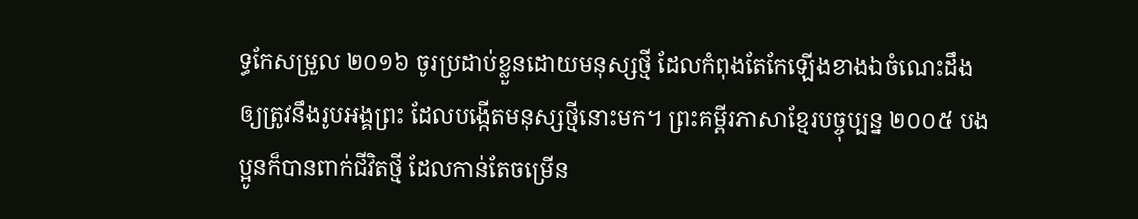ទ្ធកែសម្រួល ២០១៦ ចូរប្រដាប់ខ្លួនដោយមនុស្សថ្មី ដែលកំពុងតែកែឡើងខាងឯចំណេះដឹង ឲ្យត្រូវនឹងរូបអង្គព្រះ ដែលបង្កើតមនុស្សថ្មីនោះមក។ ព្រះគម្ពីរភាសាខ្មែរបច្ចុប្បន្ន ២០០៥ បងប្អូនក៏បានពាក់ជីវិតថ្មី ដែលកាន់តែចម្រើន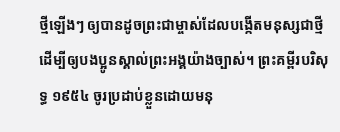ថ្មីឡើងៗ ឲ្យបានដូចព្រះជាម្ចាស់ដែលបង្កើតមនុស្សជាថ្មី ដើម្បីឲ្យបងប្អូនស្គាល់ព្រះអង្គយ៉ាងច្បាស់។ ព្រះគម្ពីរបរិសុទ្ធ ១៩៥៤ ចូរប្រដាប់ខ្លួនដោយមនុ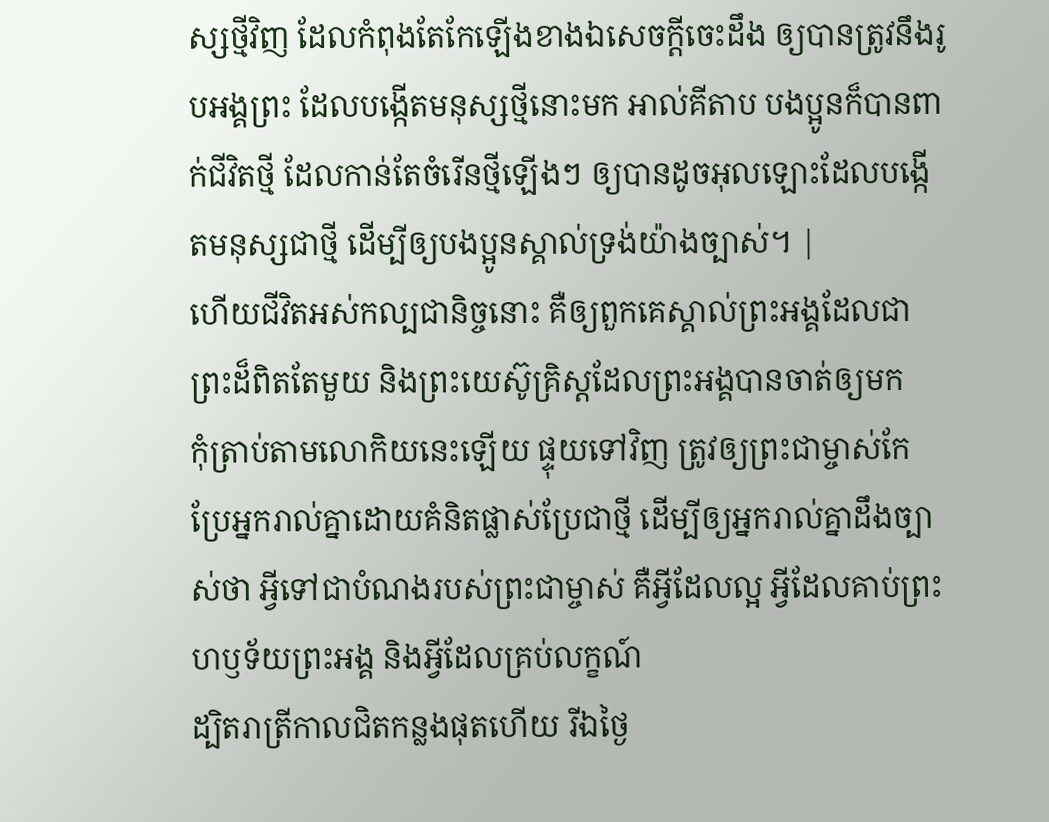ស្សថ្មីវិញ ដែលកំពុងតែកែឡើងខាងឯសេចក្ដីចេះដឹង ឲ្យបានត្រូវនឹងរូបអង្គព្រះ ដែលបង្កើតមនុស្សថ្មីនោះមក អាល់គីតាប បងប្អូនក៏បានពាក់ជីវិតថ្មី ដែលកាន់តែចំរើនថ្មីឡើងៗ ឲ្យបានដូចអុលឡោះដែលបង្កើតមនុស្សជាថ្មី ដើម្បីឲ្យបងប្អូនស្គាល់ទ្រង់យ៉ាងច្បាស់។ |
ហើយជីវិតអស់កល្បជានិច្ចនោះ គឺឲ្យពួកគេស្គាល់ព្រះអង្គដែលជាព្រះដ៏ពិតតែមួយ និងព្រះយេស៊ូគ្រិស្ដដែលព្រះអង្គបានចាត់ឲ្យមក
កុំត្រាប់តាមលោកិយនេះឡើយ ផ្ទុយទៅវិញ ត្រូវឲ្យព្រះជាម្ចាស់កែប្រែអ្នករាល់គ្នាដោយគំនិតផ្លាស់ប្រែជាថ្មី ដើម្បីឲ្យអ្នករាល់គ្នាដឹងច្បាស់ថា អ្វីទៅជាបំណងរបស់ព្រះជាម្ចាស់ គឺអ្វីដែលល្អ អ្វីដែលគាប់ព្រះហឫទ័យព្រះអង្គ និងអ្វីដែលគ្រប់លក្ខណ៍
ដ្បិតរាត្រីកាលជិតកន្លងផុតហើយ រីឯថ្ងៃ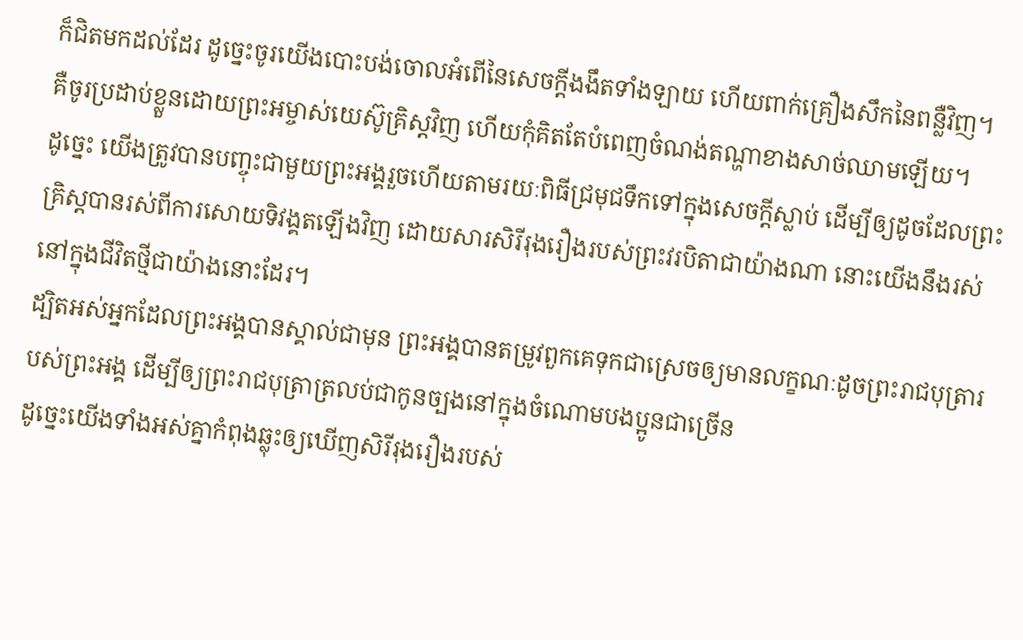ក៏ជិតមកដល់ដែរ ដូច្នេះចូរយើងបោះបង់ចោលអំពើនៃសេចក្ដីងងឹតទាំងឡាយ ហើយពាក់គ្រឿងសឹកនៃពន្លឺវិញ។
គឺចូរប្រដាប់ខ្លួនដោយព្រះអម្ចាស់យេស៊ូគ្រិស្ដវិញ ហើយកុំគិតតែបំពេញចំណង់តណ្ហាខាងសាច់ឈាមឡើយ។
ដូច្នេះ យើងត្រូវបានបញ្ចុះជាមួយព្រះអង្គរួចហើយតាមរយៈពិធីជ្រមុជទឹកទៅក្នុងសេចក្ដីស្លាប់ ដើម្បីឲ្យដូចដែលព្រះគ្រិស្ដបានរស់ពីការសោយទិវង្គតឡើងវិញ ដោយសារសិរីរុងរឿងរបស់ព្រះវរបិតាជាយ៉ាងណា នោះយើងនឹងរស់នៅក្នុងជីវិតថ្មីជាយ៉ាងនោះដែរ។
ដ្បិតអស់អ្នកដែលព្រះអង្គបានស្គាល់ជាមុន ព្រះអង្គបានតម្រូវពួកគេទុកជាស្រេចឲ្យមានលក្ខណៈដូចព្រះរាជបុត្រារបស់ព្រះអង្គ ដើម្បីឲ្យព្រះរាជបុត្រាត្រលប់ជាកូនច្បងនៅក្នុងចំណោមបងប្អូនជាច្រើន
ដូច្នេះយើងទាំងអស់គ្នាកំពុងឆ្លុះឲ្យឃើញសិរីរុងរឿងរបស់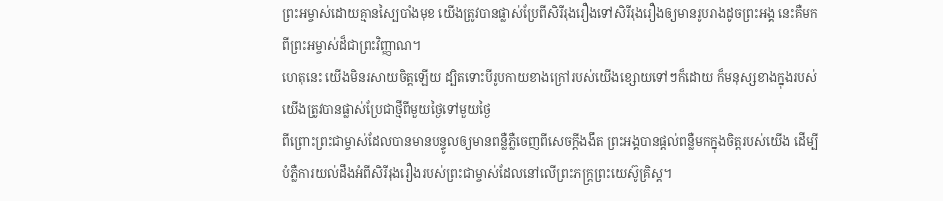ព្រះអម្ចាស់ដោយគ្មានស្បៃបាំងមុខ យើងត្រូវបានផ្លាស់ប្រែពីសិរីរុងរឿងទៅសិរីរុងរឿងឲ្យមានរូបរាងដូចព្រះអង្គ នេះគឺមកពីព្រះអម្ចាស់ដ៏ជាព្រះវិញ្ញាណ។
ហេតុនេះ យើងមិនរសាយចិត្ដឡើយ ដ្បិតទោះបីរូបកាយខាងក្រៅរបស់យើងខ្សោយទៅៗក៏ដោយ ក៏មនុស្សខាងក្នុងរបស់យើងត្រូវបានផ្លាស់ប្រែជាថ្មីពីមួយថ្ងៃទៅមួយថ្ងៃ
ពីព្រោះព្រះជាម្ចាស់ដែលបានមានបន្ទូលឲ្យមានពន្លឺភ្លឺចេញពីសេចក្ដីងងឹត ព្រះអង្គបានផ្ដល់ពន្លឺមកក្នុងចិត្ដរបស់យើង ដើម្បីបំភ្លឺការយល់ដឹងអំពីសិរីរុងរឿងរបស់ព្រះជាម្ចាស់ដែលនៅលើព្រះភក្រ្ដព្រះយេស៊ូគ្រិស្ដ។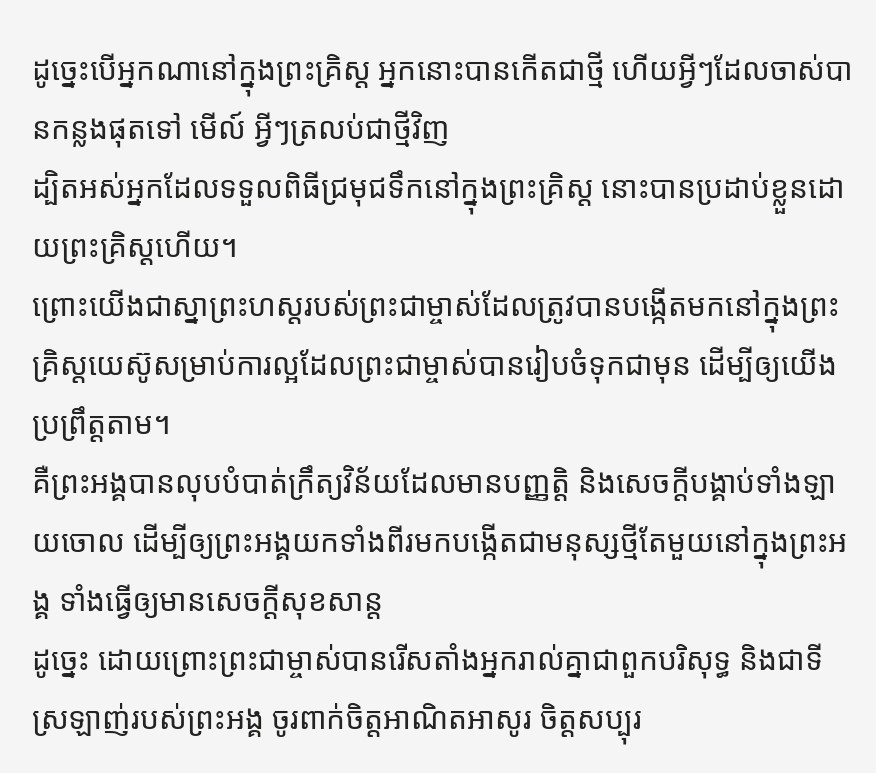ដូច្នេះបើអ្នកណានៅក្នុងព្រះគ្រិស្ដ អ្នកនោះបានកើតជាថ្មី ហើយអ្វីៗដែលចាស់បានកន្លងផុតទៅ មើល៍ អ្វីៗត្រលប់ជាថ្មីវិញ
ដ្បិតអស់អ្នកដែលទទួលពិធីជ្រមុជទឹកនៅក្នុងព្រះគ្រិស្ដ នោះបានប្រដាប់ខ្លួនដោយព្រះគ្រិស្ដហើយ។
ព្រោះយើងជាស្នាព្រះហស្ដរបស់ព្រះជាម្ចាស់ដែលត្រូវបានបង្កើតមកនៅក្នុងព្រះគ្រិស្ដយេស៊ូសម្រាប់ការល្អដែលព្រះជាម្ចាស់បានរៀបចំទុកជាមុន ដើម្បីឲ្យយើងប្រព្រឹត្ដតាម។
គឺព្រះអង្គបានលុបបំបាត់ក្រឹត្យវិន័យដែលមានបញ្ញត្ដិ និងសេចក្ដីបង្គាប់ទាំងឡាយចោល ដើម្បីឲ្យព្រះអង្គយកទាំងពីរមកបង្កើតជាមនុស្សថ្មីតែមួយនៅក្នុងព្រះអង្គ ទាំងធ្វើឲ្យមានសេចក្ដីសុខសាន្ត
ដូច្នេះ ដោយព្រោះព្រះជាម្ចាស់បានរើសតាំងអ្នករាល់គ្នាជាពួកបរិសុទ្ធ និងជាទីស្រឡាញ់របស់ព្រះអង្គ ចូរពាក់ចិត្ដអាណិតអាសូរ ចិត្ដសប្បុរ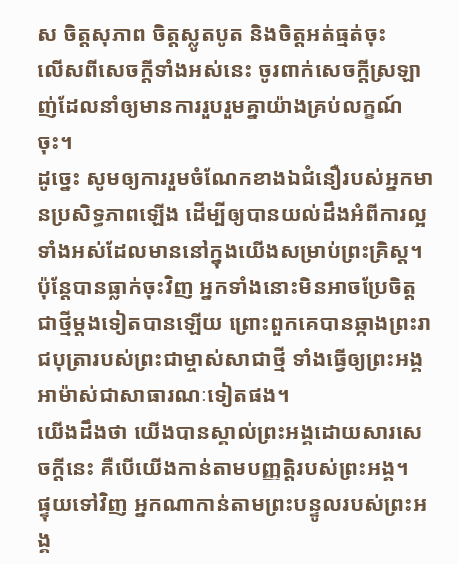ស ចិត្ដសុភាព ចិត្ដស្លូតបូត និងចិត្ដអត់ធ្មត់ចុះ
លើសពីសេចក្ដីទាំងអស់នេះ ចូរពាក់សេចក្ដីស្រឡាញ់ដែលនាំឲ្យមានការរួបរួមគ្នាយ៉ាងគ្រប់លក្ខណ៍ចុះ។
ដូច្នេះ សូមឲ្យការរួមចំណែកខាងឯជំនឿរបស់អ្នកមានប្រសិទ្ធភាពឡើង ដើម្បីឲ្យបានយល់ដឹងអំពីការល្អទាំងអស់ដែលមាននៅក្នុងយើងសម្រាប់ព្រះគ្រិស្ដ។
ប៉ុន្ដែបានធ្លាក់ចុះវិញ អ្នកទាំងនោះមិនអាចប្រែចិត្តជាថ្មីម្ដងទៀតបានឡើយ ព្រោះពួកគេបានឆ្កាងព្រះរាជបុត្រារបស់ព្រះជាម្ចាស់សាជាថ្មី ទាំងធ្វើឲ្យព្រះអង្គអាម៉ាស់ជាសាធារណៈទៀតផង។
យើងដឹងថា យើងបានស្គាល់ព្រះអង្គដោយសារសេចក្ដីនេះ គឺបើយើងកាន់តាមបញ្ញត្ដិរបស់ព្រះអង្គ។
ផ្ទុយទៅវិញ អ្នកណាកាន់តាមព្រះបន្ទូលរបស់ព្រះអង្គ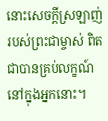នោះសេចក្ដីស្រឡាញ់របស់ព្រះជាម្ចាស់ ពិតជាបានគ្រប់លក្ខណ៍នៅក្នុងអ្នកនោះ។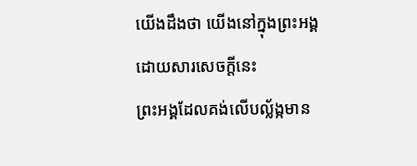យើងដឹងថា យើងនៅក្នុងព្រះអង្គដោយសារសេចក្ដីនេះ
ព្រះអង្គដែលគង់លើបល្ល័ង្កមាន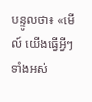បន្ទូលថា៖ «មើល៍ យើងធ្វើអ្វីៗទាំងអស់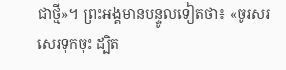ជាថ្មី»។ ព្រះអង្គមានបន្ទូលទៀតថា៖ «ចូរសរសេរទុកចុះ ដ្បិត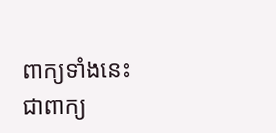ពាក្យទាំងនេះជាពាក្យ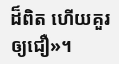ដ៏ពិត ហើយគួរឲ្យជឿ»។